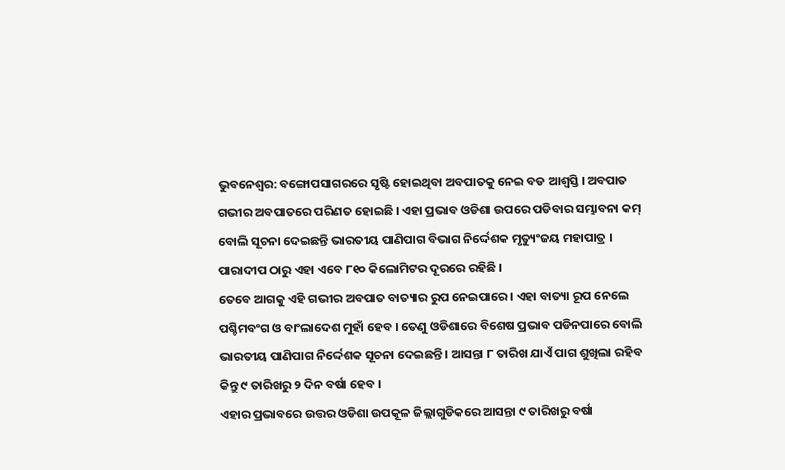ଭୁବନେଶ୍ୱର: ବଙ୍ଗୋପସାଗରରେ ସୃଷ୍ଟି ହୋଇଥିବା ଅବପାତକୁ ନେଇ ବଡ ଆଶ୍ୱସ୍ତି । ଅବପାତ ଗଭୀର ଅବପାତରେ ପରିଣତ ହୋଇଛି । ଏହା ପ୍ରଭାବ ଓଡିଶା ଉପରେ ପଡିବାର ସମ୍ଭାବନା କମ୍ ବୋଲି ସୂଚନା ଦେଇଛନ୍ତି ଭାରତୀୟ ପାଣିପାଗ ବିଭାଗ ନିର୍ଦ୍ଦେଶକ ମୃତ୍ୟୁଂଜୟ ମହାପାତ୍ର । ପାରାଦୀପ ଠାରୁ ଏହା ଏବେ ୮୧୦ କିଲୋମିଟର ଦୂରରେ ରହିଛି ।
ତେବେ ଆଗକୁ ଏହି ଗଭୀର ଅବପାତ ବାତ୍ୟାର ରୁପ ନେଇପାରେ । ଏହା ବାତ୍ୟା ରୂପ ନେଲେ ପଶ୍ଚିମବଂଗ ଓ ବାଂଲାଦେଶ ମୁହାଁ ହେବ । ତେଣୁ ଓଡିଶାରେ ବିଶେଷ ପ୍ରଭାବ ପଡିନପାରେ ବୋଲି ଭାରତୀୟ ପାଣିପାଗ ନିର୍ଦ୍ଦେଶକ ସୂଚନା ଦେଇଛନ୍ତି । ଆସନ୍ତା ୮ ତାରିଖ ଯାଏଁ ପାଗ ଶୁଖିଲା ରହିବ କିନ୍ତୁ ୯ ତାରିଖରୁ ୨ ଦିନ ବର୍ଷା ହେବ ।
ଏହାର ପ୍ରଭାବରେ ଉତ୍ତର ଓଡିଶା ଉପକୂଳ ଜିଲ୍ଲାଗୁଡିକରେ ଆସନ୍ତା ୯ ତାରିଖରୁ ବର୍ଷା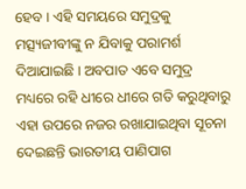ହେବ । ଏହି ସମୟରେ ସମୁଦ୍ରକୁ ମତ୍ସ୍ୟଜୀବୀଙ୍କୁ ନ ଯିବାକୁ ପରାମର୍ଶ ଦିଆଯାଇଛି । ଅବପାତ ଏବେ ସମୁଦ୍ର ମଧ୍ୟରେ ରହି ଧୀରେ ଧୀରେ ଗତି କରୁଥିବାରୁ ଏହା ଉପରେ ନଜର ରଖାଯାଇଥିବା ସୂଚନା ଦେଇଛନ୍ତି ଭାରତୀୟ ପାଣିପାଗ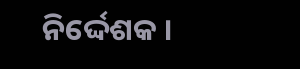ନିର୍ଦ୍ଦେଶକ ।